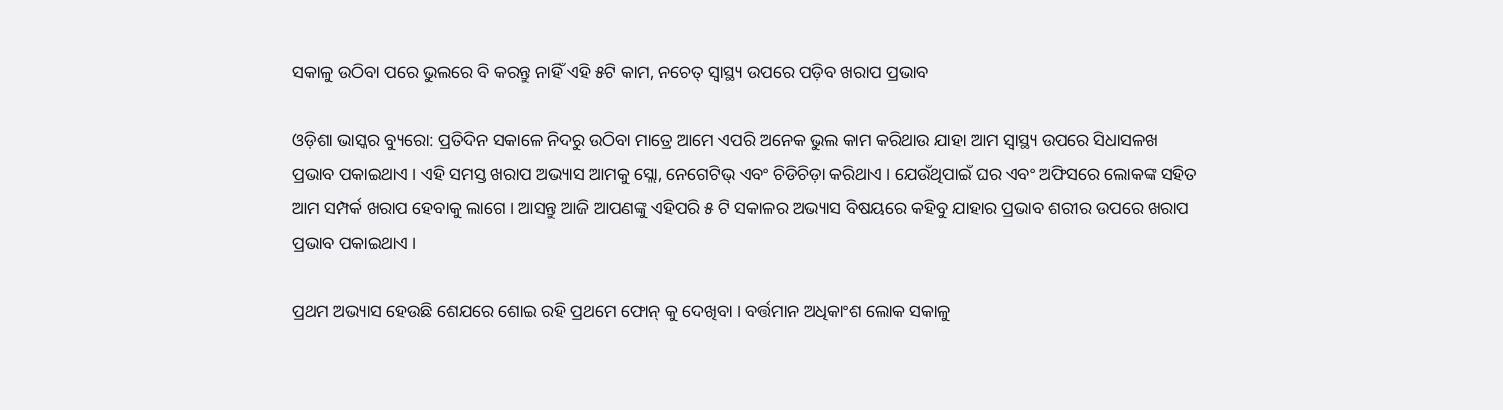ସକାଳୁ ଉଠିବା ପରେ ଭୁଲରେ ବି କରନ୍ତୁ ନାହିଁ ଏହି ୫ଟି କାମ, ନଚେତ୍ ସ୍ୱାସ୍ଥ୍ୟ ଉପରେ ପଡ଼ିବ ଖରାପ ପ୍ରଭାବ

ଓଡ଼ିଶା ଭାସ୍କର ବ୍ୟୁରୋ: ପ୍ରତିଦିନ ସକାଳେ ନିଦରୁ ଉଠିବା ମାତ୍ରେ ଆମେ ଏପରି ଅନେକ ଭୁଲ କାମ କରିଥାଉ ଯାହା ଆମ ସ୍ୱାସ୍ଥ୍ୟ ଉପରେ ସିଧାସଳଖ ପ୍ରଭାବ ପକାଇଥାଏ । ଏହି ସମସ୍ତ ଖରାପ ଅଭ୍ୟାସ ଆମକୁ ସ୍ଲୋ, ନେଗେଟିଭ୍ ଏବଂ ଚିଡିଚିଡ଼ା କରିଥାଏ । ଯେଉଁଥିପାଇଁ ଘର ଏବଂ ଅଫିସରେ ଲୋକଙ୍କ ସହିତ ଆମ ସମ୍ପର୍କ ଖରାପ ହେବାକୁ ଲାଗେ । ଆସନ୍ତୁ ଆଜି ଆପଣଙ୍କୁ ଏହିପରି ୫ ଟି ସକାଳର ଅଭ୍ୟାସ ବିଷୟରେ କହିବୁ ଯାହାର ପ୍ରଭାବ ଶରୀର ଉପରେ ଖରାପ ପ୍ରଭାବ ପକାଇଥାଏ ।

ପ୍ରଥମ ଅଭ୍ୟାସ ହେଉଛି ଶେଯରେ ଶୋଇ ରହି ପ୍ରଥମେ ଫୋନ୍ କୁ ଦେଖିବା । ବର୍ତ୍ତମାନ ଅଧିକାଂଶ ଲୋକ ସକାଳୁ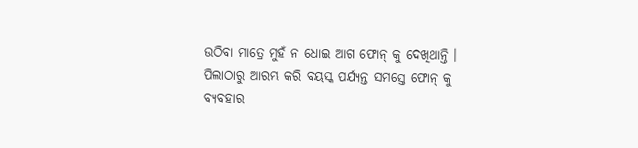ଉଠିବା ମାତ୍ରେ ମୁହଁ ନ ଧୋଇ ଆଗ ଫୋନ୍ କୁ ଦେଖିଥାନ୍ତି । ପିଲାଠାରୁ ଆରମ୍ଭ କରି ବୟସ୍କ ପର୍ଯ୍ୟନ୍ତ ସମସ୍ତେ ଫୋନ୍ କୁ ବ୍ୟବହାର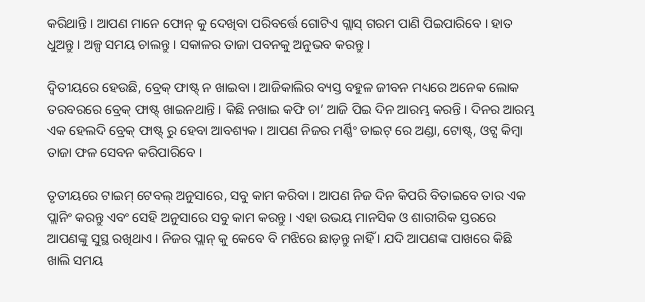କରିଥାନ୍ତି । ଆପଣ ମାନେ ଫୋନ୍ କୁ ଦେଖିବା ପରିବର୍ତ୍ତେ ଗୋଟିଏ ଗ୍ଲାସ୍ ଗରମ ପାଣି ପିଇପାରିବେ । ହାତ ଧୁଅନ୍ତୁ । ଅଳ୍ପ ସମୟ ଚାଲନ୍ତୁ । ସକାଳର ତାଜା ପବନକୁ ଅନୁଭବ କରନ୍ତୁ ।

ଦ୍ୱିତୀୟରେ ହେଉଛି, ବ୍ରେକ୍ ଫାଷ୍ଟ୍ ନ ଖାଇବା । ଆଜିକାଲିର ବ୍ୟସ୍ତ ବହୁଳ ଜୀବନ ମଧ୍ୟରେ ଅନେକ ଲୋକ ତରବରରେ ବ୍ରେକ୍ ଫାଷ୍ଟ୍ ଖାଇନଥାନ୍ତି । କିଛି ନଖାଇ କଫି ଚା’ ଆଜି ପିଇ ଦିନ ଆରମ୍ଭ କରନ୍ତି । ଦିନର ଆରମ୍ଭ ଏକ ହେଲଦି ବ୍ରେକ୍ ଫାଷ୍ଟ୍ ରୁ ହେବା ଆବଶ୍ୟକ । ଆପଣ ନିଜର ମର୍ଣ୍ଣିଂ ଡାଇଟ୍ ରେ ଅଣ୍ଡା, ଟୋଷ୍ଟ୍, ଓଟ୍ସ କିମ୍ବା ତାଜା ଫଳ ସେବନ କରିପାରିବେ ।

ତୃତୀୟରେ ଟାଇମ୍ ଟେବଲ୍ ଅନୁସାରେ, ସବୁ କାମ କରିବା । ଆପଣ ନିଜ ଦିନ କିପରି ବିତାଇବେ ତାର ଏକ ପ୍ଲାନିଂ କରନ୍ତୁ ଏବଂ ସେହି ଅନୁସାରେ ସବୁ କାମ କରନ୍ତୁ । ଏହା ଉଭୟ ମାନସିକ ଓ ଶାରୀରିକ ସ୍ତରରେ ଆପଣଙ୍କୁ ସୁସ୍ଥ ରଖିଥାଏ । ନିଜର ପ୍ଲାନ୍ କୁ କେବେ ବି ମଝିରେ ଛାଡ଼ନ୍ତୁ ନାହିଁ । ଯଦି ଆପଣଙ୍କ ପାଖରେ କିଛି ଖାଲି ସମୟ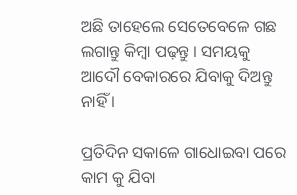ଅଛି ତାହେଲେ ସେତେବେଳେ ଗଛ ଲଗାନ୍ତୁ କିମ୍ବା ପଢ଼ନ୍ତୁ । ସମୟକୁ ଆଦୌ ବେକାରରେ ଯିବାକୁ ଦିଅନ୍ତୁ ନାହିଁ ।

ପ୍ରତିଦିନ ସକାଳେ ଗାଧୋଇବା ପରେ କାମ କୁ ଯିବା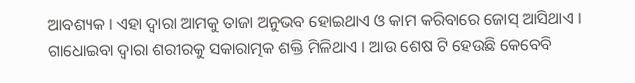ଆବଶ୍ୟକ । ଏହା ଦ୍ୱାରା ଆମକୁ ତାଜା ଅନୁଭବ ହୋଇଥାଏ ଓ କାମ କରିବାରେ ଜୋସ୍ ଆସିଥାଏ । ଗାଧୋଇବା ଦ୍ୱାରା ଶରୀରକୁ ସକାରାତ୍ମକ ଶକ୍ତି ମିଳିଥାଏ । ଆଉ ଶେଷ ଟି ହେଉଛି କେବେବି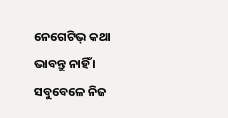ନେଗେଟିଭ୍ କଥା ଭାବନ୍ତୁ ନାହିଁ । ସବୁବେଳେ ନିଜ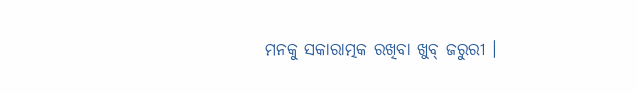ମନକୁ ସକାରାତ୍ମକ ରଖିବା ଖୁବ୍ ଜରୁରୀ ।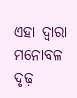ଏହା ଦ୍ୱାରା ମନୋବଳ ଦୃଢ଼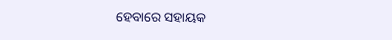ହେବାରେ ସହାୟକ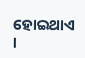ହୋଇଥାଏ ।